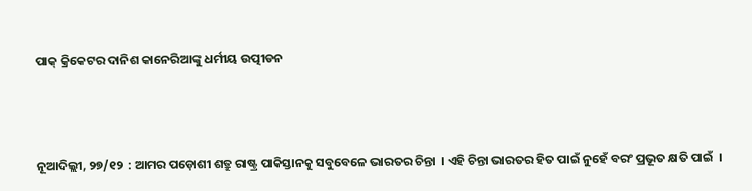ପାକ୍ କ୍ରିକେଟର ଦାନିଶ କାନେରିଆଙ୍କୁ ଧର୍ମୀୟ ଉତ୍ପୀଡନ



ନୂଆଦିଲ୍ଲୀ, ୨୭/୧୨  : ଆମର ପଡ଼ୋଶୀ ଶତ୍ରୁ ରାଷ୍ଟ୍ର ପାକିସ୍ତାନକୁ ସବୁବେଳେ ଭାରତର ଚିନ୍ତା  । ଏହି ଚିନ୍ତା ଭାରତର ହିତ ପାଇଁ ନୁହେଁ ବରଂ ପ୍ରଭୂତ କ୍ଷତି ପାଇଁ  ।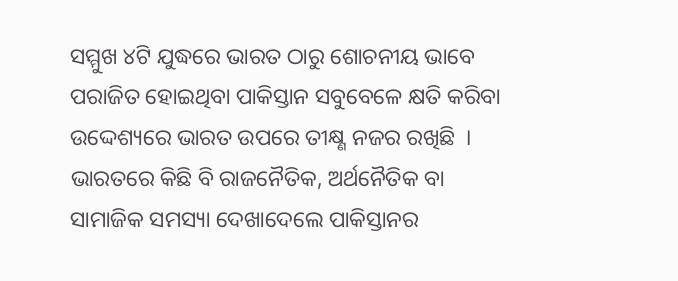ସମ୍ମୁଖ ୪ଟି ଯୁଦ୍ଧରେ ଭାରତ ଠାରୁ ଶୋଚନୀୟ ଭାବେ ପରାଜିତ ହୋଇଥିବା ପାକିସ୍ତାନ ସବୁବେଳେ କ୍ଷତି କରିବା ଉଦ୍ଦେଶ୍ୟରେ ଭାରତ ଉପରେ ତୀକ୍ଷ୍ଣ ନଜର ରଖିଛି  । ଭାରତରେ କିଛି ବି ରାଜନୈତିକ, ଅର୍ଥନୈତିକ ବା ସାମାଜିକ ସମସ୍ୟା ଦେଖାଦେଲେ ପାକିସ୍ତାନର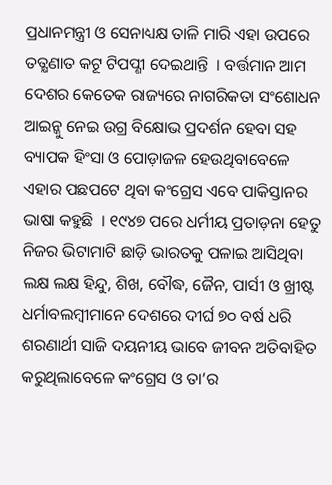ପ୍ରଧାନମନ୍ତ୍ରୀ ଓ ସେନାଧ୍ୟକ୍ଷ ତାଳି ମାରି ଏହା ଉପରେ ତତ୍କ୍ଷଣାତ କଟୂ ଟିପପ୍ଣୀ ଦେଇଥାନ୍ତି  । ବର୍ତ୍ତମାନ ଆମ ଦେଶର କେତେକ ରାଜ୍ୟରେ ନାଗରିକତା ସଂଶୋଧନ ଆଇନ୍କୁ ନେଇ ଉଗ୍ର ବିକ୍ଷୋଭ ପ୍ରଦର୍ଶନ ହେବା ସହ ବ୍ୟାପକ ହିଂସା ଓ ପୋଡ଼ାଜଳ ହେଉଥିବାବେଳେ ଏହାର ପଛପଟେ ଥିବା କଂଗ୍ରେସ ଏବେ ପାକିସ୍ତାନର ଭାଷା କହୁଛି  । ୧୯୪୭ ପରେ ଧର୍ମୀୟ ପ୍ରତାଡ଼ନା ହେତୁ ନିଜର ଭିଟାମାଟି ଛାଡ଼ି ଭାରତକୁ ପଳାଇ ଆସିଥିବା ଲକ୍ଷ ଲକ୍ଷ ହିନ୍ଦୁ, ଶିଖ, ବୌଦ୍ଧ, ଜୈନ, ପାର୍ସୀ ଓ ଖ୍ରୀଷ୍ଟ ଧର୍ମାବଲମ୍ବୀମାନେ ଦେଶରେ ଦୀର୍ଘ ୭୦ ବର୍ଷ ଧରି ଶରଣାର୍ଥୀ ସାଜି ଦୟନୀୟ ଭାବେ ଜୀବନ ଅତିବାହିତ କରୁଥିଲାବେଳେ କଂଗ୍ରେସ ଓ ତା’ର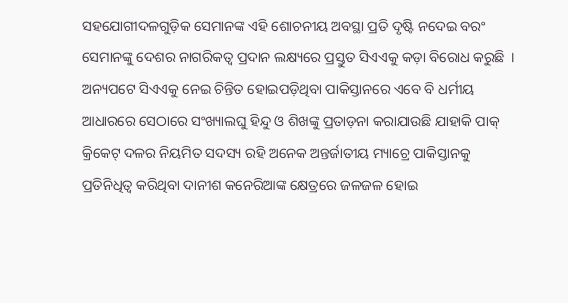ସହଯୋଗୀଦଳଗୁଡ଼ିକ ସେମାନଙ୍କ ଏହି ଶୋଚନୀୟ ଅବସ୍ଥା ପ୍ରତି ଦୃଷ୍ଟି ନଦେଇ ବରଂ ସେମାନଙ୍କୁ ଦେଶର ନାଗରିକତ୍ୱ ପ୍ରଦାନ ଲକ୍ଷ୍ୟରେ ପ୍ରସ୍ତୁତ ସିଏଏକୁ କଡ଼ା ବିରୋଧ କରୁଛି  । ଅନ୍ୟପଟେ ସିଏଏକୁ ନେଇ ଚିନ୍ତିତ ହୋଇପଡ଼ିଥିବା ପାକିସ୍ତାନରେ ଏବେ ବି ଧର୍ମୀୟ ଆଧାରରେ ସେଠାରେ ସଂଖ୍ୟାଲଘୁ ହିନ୍ଦୁ ଓ ଶିଖଙ୍କୁ ପ୍ରତାଡ଼ନା କରାଯାଉଛି ଯାହାକି ପାକ୍ କ୍ରିକେଟ୍ ଦଳର ନିୟମିତ ସଦସ୍ୟ ରହି ଅନେକ ଅନ୍ତର୍ଜାତୀୟ ମ୍ୟାଚ୍ରେ ପାକିସ୍ତାନକୁ ପ୍ରତିନିଧିତ୍ୱ କରିଥିବା ଦାନୀଶ କନେରିଆଙ୍କ କ୍ଷେତ୍ରରେ ଜଳଜଳ ହୋଇ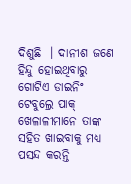ଦିଶୁଛି  । ଦାନୀଶ ଜଣେ ହିନ୍ଦୁ ହୋଇଥିବାରୁ ଗୋଟିଏ ଡାଇନିଂ ଟେବୁଲ୍ରେ ପାକ୍ ଖେଳାଳୀମାନେ ତାଙ୍କ ସହିତ ଖାଇବାକୁ ମଧ୍ୟ ପସନ୍ଦ କରନ୍ତି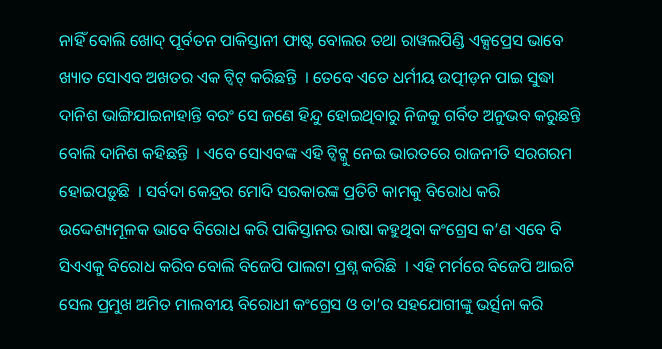ନାହିଁ ବୋଲି ଖୋଦ୍ ପୂର୍ବତନ ପାକିସ୍ତାନୀ ଫାଷ୍ଟ ବୋଲର ତଥା ରାୱଲପିଣ୍ଡି ଏକ୍ସପ୍ରେସ ଭାବେ ଖ୍ୟାତ ସୋଏବ ଅଖତର ଏକ ଟ୍ୱିଟ୍ କରିଛନ୍ତି  । ତେବେ ଏତେ ଧର୍ମୀୟ ଉତ୍ପୀଡ଼ନ ପାଇ ସୁଦ୍ଧା ଦାନିଶ ଭାଙ୍ଗିଯାଇନାହାନ୍ତି ବରଂ ସେ ଜଣେ ହିନ୍ଦୁ ହୋଇଥିବାରୁ ନିଜକୁ ଗର୍ବିତ ଅନୁଭବ କରୁଛନ୍ତି ବୋଲି ଦାନିଶ କହିଛନ୍ତି  । ଏବେ ସୋଏବଙ୍କ ଏହି ଟ୍ୱିଟ୍କୁ ନେଇ ଭାରତରେ ରାଜନୀତି ସରଗରମ ହୋଇପଡ଼ୁଛି  । ସର୍ବଦା କେନ୍ଦ୍ରର ମୋଦି ସରକାରଙ୍କ ପ୍ରତିଟି କାମକୁ ବିରୋଧ କରି ଉଦ୍ଦେଶ୍ୟମୂଳକ ଭାବେ ବିରୋଧ କରି ପାକିସ୍ତାନର ଭାଷା କହୁଥିବା କଂଗ୍ରେସ କ’ଣ ଏବେ ବି ସିଏଏକୁ ବିରୋଧ କରିବ ବୋଲି ବିଜେପି ପାଲଟା ପ୍ରଶ୍ନ କରିଛି  । ଏହି ମର୍ମରେ ବିଜେପି ଆଇଟି ସେଲ ପ୍ରମୁଖ ଅମିତ ମାଲବୀୟ ବିରୋଧୀ କଂଗ୍ରେସ ଓ ତା’ର ସହଯୋଗୀଙ୍କୁ ଭର୍ତ୍ସନା କରି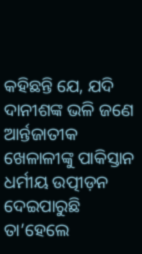କହିଛନ୍ତି ଯେ, ଯଦି ଦାନୀଶଙ୍କ ଭଳି ଜଣେ ଆର୍ନ୍ତଜାତୀକ ଖେଳାଳୀଙ୍କୁ ପାକିସ୍ତାନ ଧର୍ମୀୟ ଉତ୍ପୀଡ଼ନ ଦେଇପାରୁଛି ତା’ହେଲେ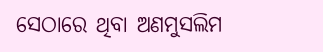ସେଠାରେ ଥିବା ଅଣମୁସଲିମ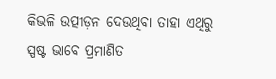କିଭଳି ଉତ୍ପୀଡ଼ନ ଦେଉଥିବା ତାହା ଏଥିରୁ ସ୍ପଷ୍ଟ ଭାବେ ପ୍ରମାଣିତ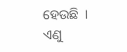ହେଉଛି  । ଏଣୁ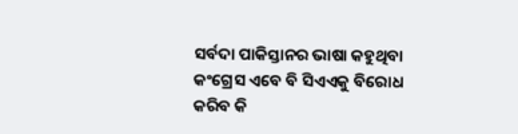ସର୍ବଦା ପାକିସ୍ତାନର ଭାଷା କହୁଥିବା କଂଗ୍ରେସ ଏବେ ବି ସିଏଏକୁ ବିରୋଧ କରିବ କି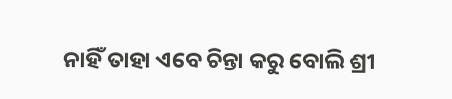ନାହିଁ ତାହା ଏବେ ଚିନ୍ତା କରୁ ବୋଲି ଶ୍ରୀ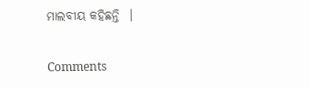ମାଲବୀୟ କହିଛନ୍ତି  ।

Comments